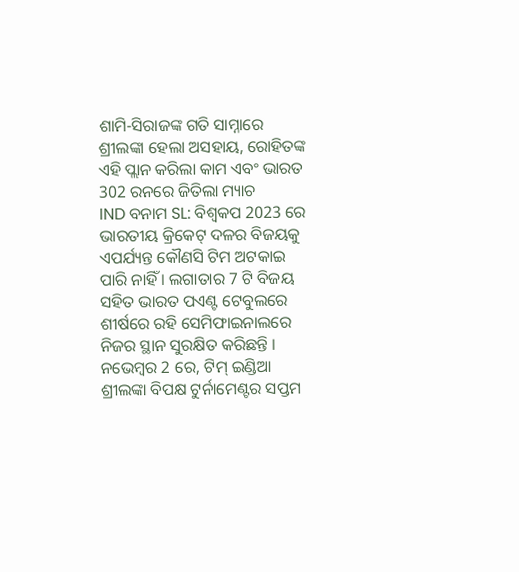ଶାମି-ସିରାଜଙ୍କ ଗତି ସାମ୍ନାରେ ଶ୍ରୀଲଙ୍କା ହେଲା ଅସହାୟ, ରୋହିତଙ୍କ ଏହି ପ୍ଲାନ କରିଲା କାମ ଏବଂ ଭାରତ 302 ରନରେ ଜିତିଲା ମ୍ୟାଚ
IND ବନାମ SL: ବିଶ୍ୱକପ 2023 ରେ ଭାରତୀୟ କ୍ରିକେଟ୍ ଦଳର ବିଜୟକୁ ଏପର୍ଯ୍ୟନ୍ତ କୌଣସି ଟିମ ଅଟକାଇ ପାରି ନାହିଁ । ଲଗାତାର 7 ଟି ବିଜୟ ସହିତ ଭାରତ ପଏଣ୍ଟ ଟେବୁଲରେ ଶୀର୍ଷରେ ରହି ସେମିଫାଇନାଲରେ ନିଜର ସ୍ଥାନ ସୁରକ୍ଷିତ କରିଛନ୍ତି । ନଭେମ୍ବର 2 ରେ, ଟିମ୍ ଇଣ୍ଡିଆ ଶ୍ରୀଲଙ୍କା ବିପକ୍ଷ ଟୁର୍ନାମେଣ୍ଟର ସପ୍ତମ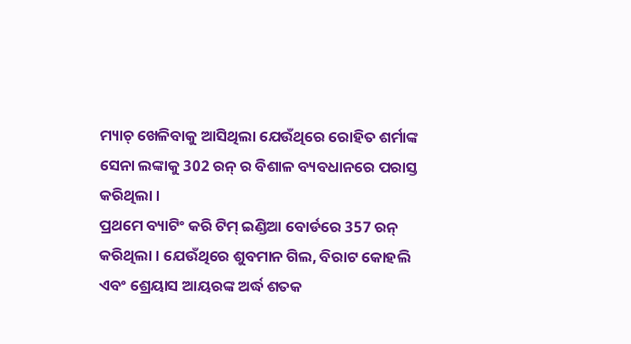ମ୍ୟାଚ୍ ଖେଳିବାକୁ ଆସିଥିଲା ଯେଉଁଥିରେ ରୋହିତ ଶର୍ମାଙ୍କ ସେନା ଲଙ୍କାକୁ 302 ରନ୍ ର ବିଶାଳ ବ୍ୟବଧାନରେ ପରାସ୍ତ କରିଥିଲା ।
ପ୍ରଥମେ ବ୍ୟାଟିଂ କରି ଟିମ୍ ଇଣ୍ଡିଆ ବୋର୍ଡରେ 357 ରନ୍ କରିଥିଲା । ଯେଉଁଥିରେ ଶୁବମାନ ଗିଲ, ବିରାଟ କୋହଲି ଏବଂ ଶ୍ରେୟାସ ଆୟରଙ୍କ ଅର୍ଦ୍ଧ ଶତକ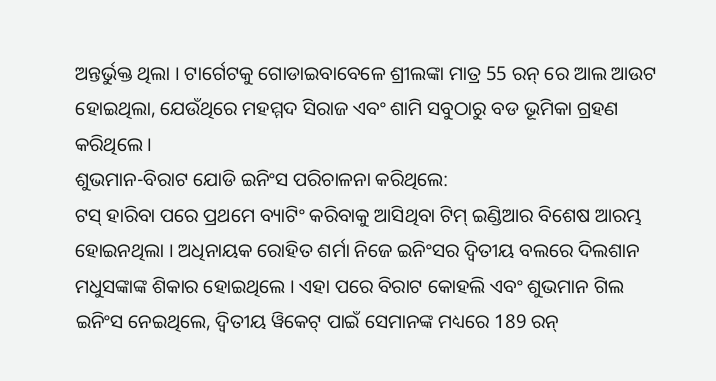ଅନ୍ତର୍ଭୁକ୍ତ ଥିଲା । ଟାର୍ଗେଟକୁ ଗୋଡାଇବାବେଳେ ଶ୍ରୀଲଙ୍କା ମାତ୍ର 55 ରନ୍ ରେ ଆଲ ଆଉଟ ହୋଇଥିଲା, ଯେଉଁଥିରେ ମହମ୍ମଦ ସିରାଜ ଏବଂ ଶାମି ସବୁଠାରୁ ବଡ ଭୂମିକା ଗ୍ରହଣ କରିଥିଲେ ।
ଶୁଭମାନ-ବିରାଟ ଯୋଡି ଇନିଂସ ପରିଚାଳନା କରିଥିଲେ:
ଟସ୍ ହାରିବା ପରେ ପ୍ରଥମେ ବ୍ୟାଟିଂ କରିବାକୁ ଆସିଥିବା ଟିମ୍ ଇଣ୍ଡିଆର ବିଶେଷ ଆରମ୍ଭ ହୋଇନଥିଲା । ଅଧିନାୟକ ରୋହିତ ଶର୍ମା ନିଜେ ଇନିଂସର ଦ୍ୱିତୀୟ ବଲରେ ଦିଲଶାନ ମଧୁସଙ୍କାଙ୍କ ଶିକାର ହୋଇଥିଲେ । ଏହା ପରେ ବିରାଟ କୋହଲି ଏବଂ ଶୁଭମାନ ଗିଲ ଇନିଂସ ନେଇଥିଲେ, ଦ୍ୱିତୀୟ ୱିକେଟ୍ ପାଇଁ ସେମାନଙ୍କ ମଧ୍ୟରେ 189 ରନ୍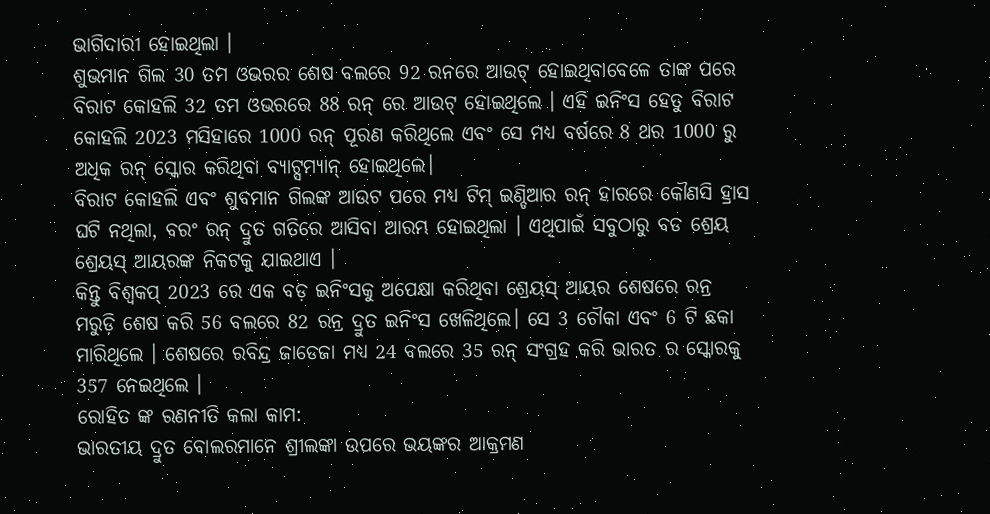ଭାଗିଦାରୀ ହୋଇଥିଲା ।
ଶୁଭମାନ ଗିଲ 30 ତମ ଓଭରର ଶେଷ ବଲରେ 92 ରନରେ ଆଉଟ୍ ହୋଇଥିବାବେଳେ ତାଙ୍କ ପରେ ବିରାଟ କୋହଲି 32 ତମ ଓଭରରେ 88 ରନ୍ ରେ ଆଉଟ୍ ହୋଇଥିଲେ । ଏହି ଇନିଂସ ହେତୁ ବିରାଟ କୋହଲି 2023 ମସିହାରେ 1000 ରନ୍ ପୂରଣ କରିଥିଲେ ଏବଂ ସେ ମଧ୍ୟ ବର୍ଷରେ 8 ଥର 1000 ରୁ ଅଧିକ ରନ୍ ସ୍କୋର କରିଥିବା ବ୍ୟାଟ୍ସମ୍ୟାନ୍ ହୋଇଥିଲେ।
ବିରାଟ କୋହଲି ଏବଂ ଶୁବମାନ ଗିଲଙ୍କ ଆଉଟ ପରେ ମଧ୍ୟ ଟିମ୍ ଇଣ୍ଡିଆର ରନ୍ ହାରରେ କୌଣସି ହ୍ରାସ ଘଟି ନଥିଲା, ବରଂ ରନ୍ ଦ୍ରୁତ ଗତିରେ ଆସିବା ଆରମ୍ଭ ହୋଇଥିଲା । ଏଥିପାଇଁ ସବୁଠାରୁ ବଡ ଶ୍ରେୟ ଶ୍ରେୟସ୍ ଆୟରଙ୍କ ନିକଟକୁ ଯାଇଥାଏ ।
କିନ୍ତୁ ବିଶ୍ୱକପ୍ 2023 ରେ ଏକ ବଡ଼ ଇନିଂସକୁ ଅପେକ୍ଷା କରିଥିବା ଶ୍ରେୟସ୍ ଆୟର ଶେଷରେ ରନ୍ର ମରୁଡ଼ି ଶେଷ କରି 56 ବଲରେ 82 ରନ୍ର ଦ୍ରୁତ ଇନିଂସ ଖେଳିଥିଲେ। ସେ 3 ଚୌକା ଏବଂ 6 ଟି ଛକା ମାରିଥିଲେ । ଶେଷରେ ରବିନ୍ଦ୍ର ଜାଡେଜା ମଧ୍ୟ 24 ବଲରେ 35 ରନ୍ ସଂଗ୍ରହ କରି ଭାରତ ର ସ୍କୋରକୁ 357 ନେଇଥିଲେ ।
ରୋହିତ ଙ୍କ ରଣନୀତି କଲା କାମ:
ଭାରତୀୟ ଦ୍ରୁତ ବୋଲରମାନେ ଶ୍ରୀଲଙ୍କା ଉପରେ ଭୟଙ୍କର ଆକ୍ରମଣ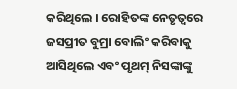କରିଥିଲେ । ରୋହିତଙ୍କ ନେତୃତ୍ୱରେ ଜସପ୍ରୀତ ବୁମ୍ରା ବୋଲିଂ କରିବାକୁ ଆସିଥିଲେ ଏବଂ ପୃଥମ୍ ନିସଙ୍କାଙ୍କୁ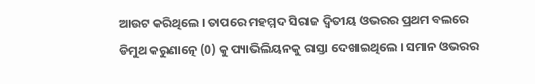ଆଉଟ କରିଥିଲେ । ତାପରେ ମହମ୍ମଦ ସିରାଜ ଦ୍ୱିତୀୟ ଓଭରର ପ୍ରଥମ ବଲରେ ଡିମୁଥ କରୁଣାତ୍ନେ (0) କୁ ପ୍ୟାଭିଲିୟନକୁ ରାସ୍ତା ଦେଖାଇଥିଲେ । ସମାନ ଓଭରର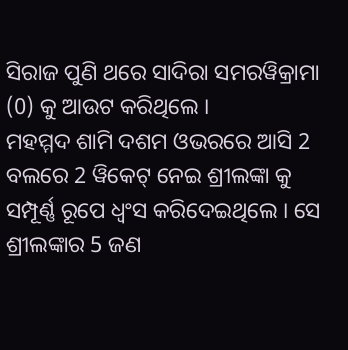ସିରାଜ ପୁଣି ଥରେ ସାଦିରା ସମରୱିକ୍ରାମା (0) କୁ ଆଉଟ କରିଥିଲେ ।
ମହମ୍ମଦ ଶାମି ଦଶମ ଓଭରରେ ଆସି 2 ବଲରେ 2 ୱିକେଟ୍ ନେଇ ଶ୍ରୀଲଙ୍କା କୁ ସମ୍ପୂର୍ଣ୍ଣ ରୂପେ ଧ୍ୱଂସ କରିଦେଇଥିଲେ । ସେ ଶ୍ରୀଲଙ୍କାର 5 ଜଣ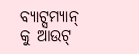ବ୍ୟାଟ୍ସମ୍ୟାନ୍ କୁ ଆଉଟ୍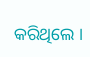କରିଥିଲେ ।